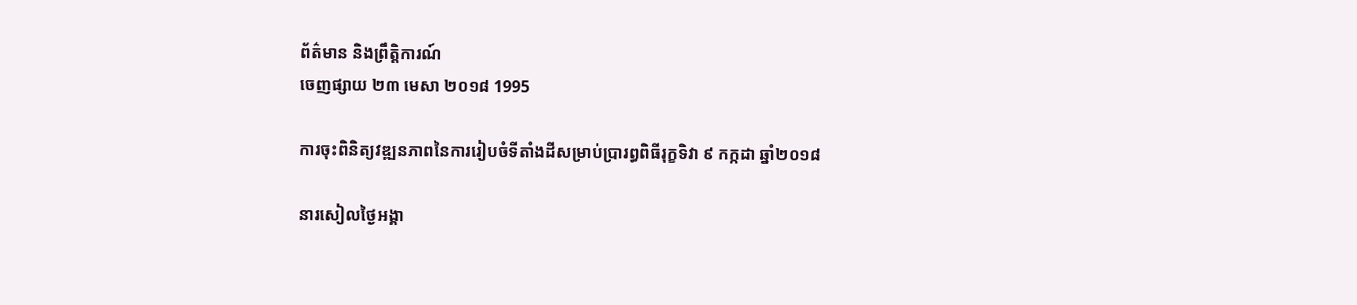ព័ត៌មាន និងព្រឹត្តិការណ៍
ចេញផ្សាយ ២៣ មេសា ២០១៨ 1995

ការចុះពិនិត្យវឌ្ឍនភាពនៃការរៀបចំទីតាំងដីសម្រាប់ប្រារព្ធពិធីរុក្ខទិវា ៩ កក្កដា ឆ្នាំ២០១៨

នារសៀលថ្ងៃអង្គា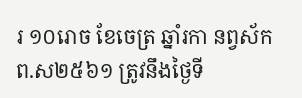រ ១០រោច ខែចេត្រ ឆ្នាំរកា នព្វស័ក ព.ស២៥៦១ ត្រូវនឹងថ្ងៃទី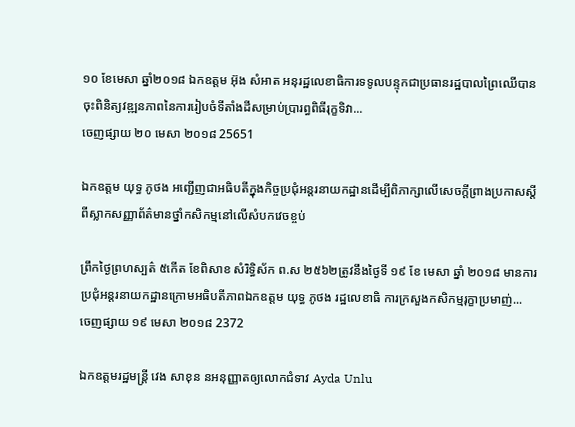១០ ខែមេសា ឆ្នាំ២០១៨ ឯកឧត្ដម អ៊ុង សំអាត អនុរដ្ឋលេខាធិការទទូលបន្ទុកជាប្រធានរដ្ឋបាលព្រៃឈើបានចុះពិនិត្យវឌ្ឍនភាពនៃការរៀបចំទីតាំងដីសម្រាប់ប្រារព្ធពិធីរុក្ខទិវា...
ចេញផ្សាយ ២០ មេសា ២០១៨ 25651

ឯកឧត្តម យុទ្ធ ភូថង អញ្ជើញជាអធិបតីក្នុងកិច្ចប្រជុំអន្តរនាយកដ្ឋានដើម្បីពិភាក្សាលើសេចក្តីព្រាងប្រកាសស្តីពីស្លាកសញ្ញាព័ត៌មានថ្នាំកសិកម្មនៅលើសំបកវេចខ្ចប់

ព្រឹកថ្ងៃព្រហស្បត៌ ៥កើត ខែពិសាខ សំរិទ្ធិស័ក ព.ស ២៥៦២ត្រូវនឹងថ្ងៃទី ១៩ ខែ មេសា ឆ្នាំ ២០១៨ មានការប្រជុំអន្តរនាយកដ្ឋានក្រោមអធិបតីភាពឯកឧត្តម យុទ្ធ ភូថង រដ្ឋលេខាធិ ការក្រសួងកសិកម្មរុក្ខាប្រមាញ់...
ចេញផ្សាយ ១៩ មេសា ២០១៨ 2372

ឯកឧត្តមរដ្ឋមន្រ្តី វេង សាខុន នអនុញ្ញាតឲ្យលោកជំទាវ Ayda Unlu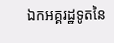ឯកអគ្គរដ្ឋទូតនៃ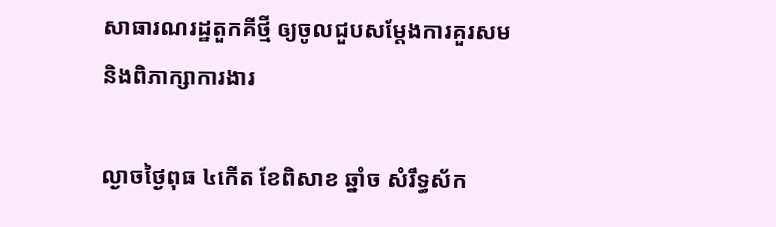សាធារណរដ្ឋតួកគីថ្មី ឲ្យចូលជួបសម្តែងការគួរសម និងពិភាក្សាការងារ

ល្ងាចថ្ងៃពុធ ៤កើត ខែពិសាខ ឆ្នាំច សំរឹទ្ធស័ក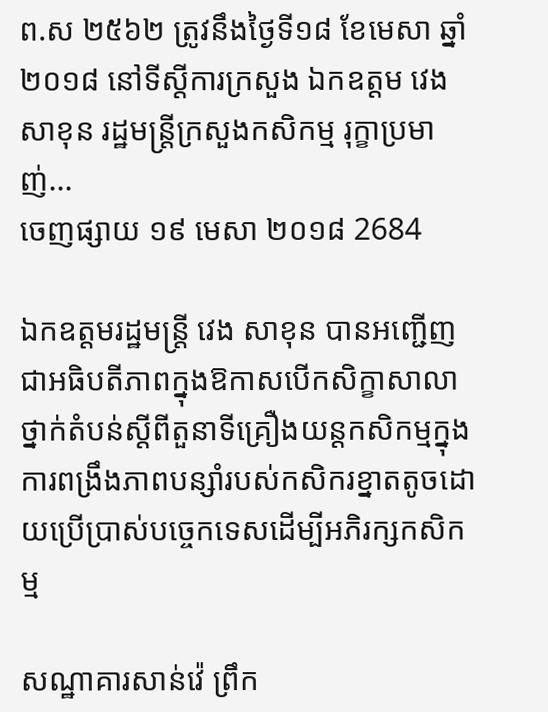ព.ស ២៥៦២ ត្រូវនឹងថ្ងៃទី១៨ ខែមេសា ឆ្នាំ ២០១៨ នៅទីស្តីការក្រសួង ឯកឧត្តម វេង សាខុន រដ្ឋមន្រ្តីក្រសួងកសិកម្ម រុក្ខាប្រមាញ់...
ចេញផ្សាយ ១៩ មេសា ២០១៨ 2684

ឯកឧត្តមរដ្ឋមន្រ្តី វេង សាខុន បានអញ្ជើញជាអធិបតីភាពក្នុងឱកាសបើកសិក្ខាសាលាថ្នាក់តំបន់ស្តីពីតួនាទីគ្រឿងយន្តកសិកម្មក្នុងការពង្រឹងភាពបន្សាំរបស់កសិករខ្នាតតូចដោយប្រើប្រាស់បច្ចេកទេសដើម្បីអភិរក្សកសិកម្ម

សណ្ឋាគារសាន់វ៉េ ព្រឹក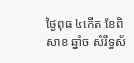ថ្ងៃពុធ ៤កើត ខែពិសាខ ឆ្នាំច សំរឹទ្ធស័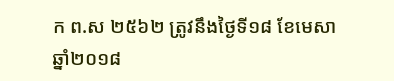ក ព.ស ២៥៦២ ត្រូវនឹងថ្ងៃទី១៨ ខែមេសា ឆ្នាំ២០១៨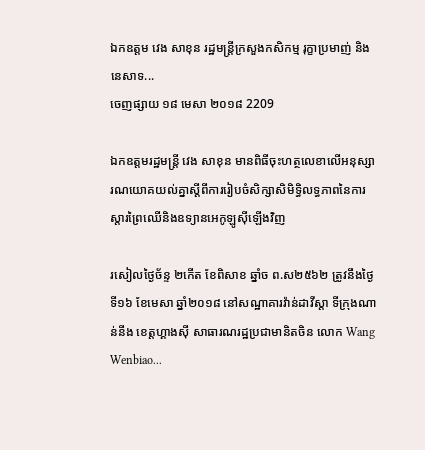ឯកឧត្តម វេង សាខុន រដ្ឋមន្រ្តីក្រសួងកសិកម្ម រុក្ខាប្រមាញ់ និងនេសាទ...
ចេញផ្សាយ ១៨ មេសា ២០១៨ 2209

ឯកឧត្តមរដ្ឋមន្រ្តី វេង សាខុន មានពិធីចុះហត្ថលេខាលើអនុស្សារណយោគយល់គ្នាស្តីពីការរៀបចំសិក្សាសិមិទ្ធិលទ្ធភាពនៃការស្តារព្រៃឈើនិងឧទ្យានអេកូឡូស៊ីឡើងវិញ

រសៀលថ្ងៃច័ន្ទ ២កើត ខែពិសាខ ឆ្នាំច ព.ស២៥៦២ ត្រូវនឹងថ្ងៃទី១៦ ខែមេសា ឆ្នាំ២០១៨ នៅសណ្ឋាគារវ៉ាន់ដាវីស្តា ទីក្រុងណាន់នីង ខេត្តហ្គាងស៊ី សាធារណរដ្ឋប្រជាមានិតចិន លោក Wang Wenbiao...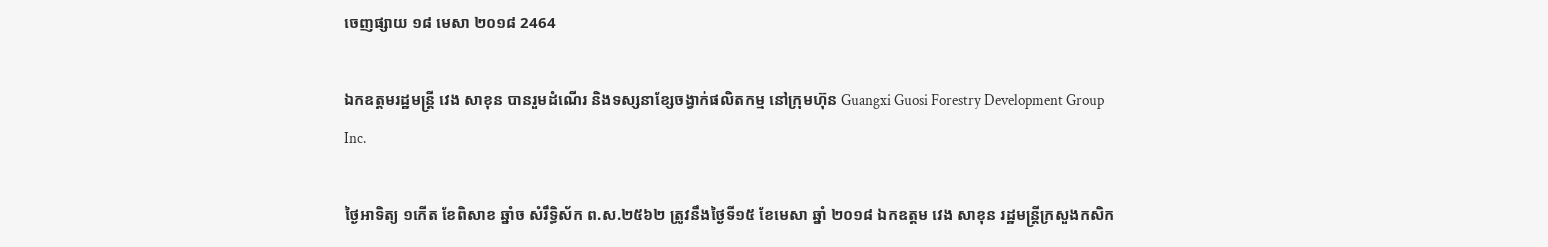ចេញផ្សាយ ១៨ មេសា ២០១៨ 2464

ឯកឧត្តមរដ្ឋមន្រ្តី វេង សាខុន បានរួមដំណើរ និងទស្សនាខ្សែចង្វាក់ផលិតកម្ម នៅក្រុមហ៊ុន Guangxi Guosi Forestry Development Group Inc.

ថ្ងៃអាទិត្យ ១កើត ខែពិសាខ ឆ្នាំច សំរឹទ្ធិស័ក ព.ស.២៥៦២ ត្រូវនឹងថ្ងៃទី១៥ ខែមេសា ឆ្នាំ ២០១៨ ឯកឧត្តម វេង សាខុន រដ្ឋមន្រ្តីក្រសួងកសិក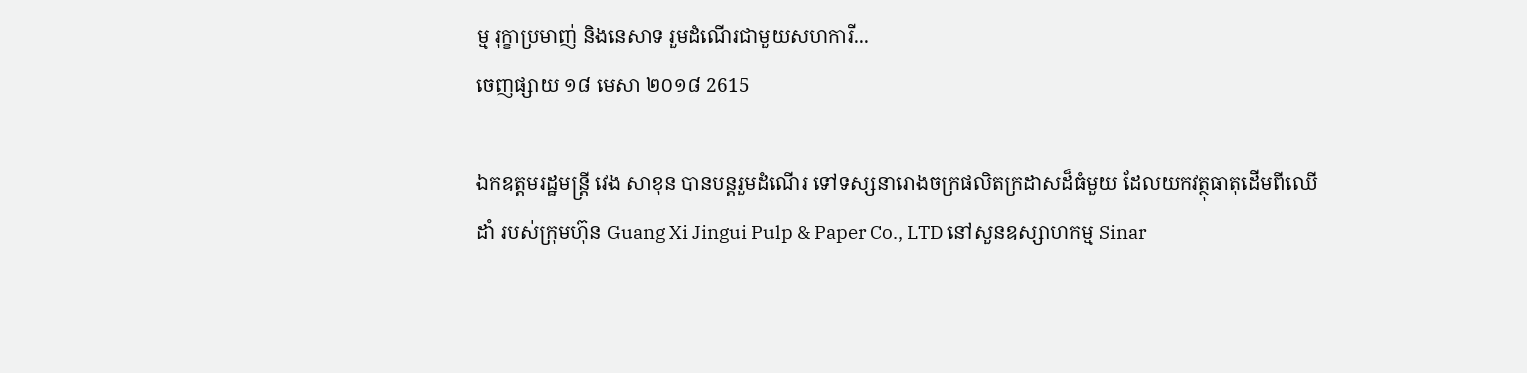ម្ម រុក្ខាប្រមាញ់ និងនេសាទ រួមដំណើរជាមួយសហការី...
ចេញផ្សាយ ១៨ មេសា ២០១៨ 2615

ឯកឧត្តមរដ្ឋមន្រ្តី វេង សាខុន បានបន្តរួមដំណើរ ទៅទស្សនារោងចក្រផលិតក្រដាសដ៏ធំមួយ ដែលយកវត្ថុធាតុដើមពីឈើដាំ របស់ក្រុមហ៊ុន Guang Xi Jingui Pulp & Paper Co., LTD នៅសួនឧស្សាហកម្ម Sinar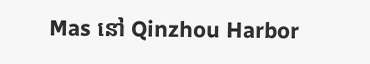Mas នៅ Qinzhou Harbor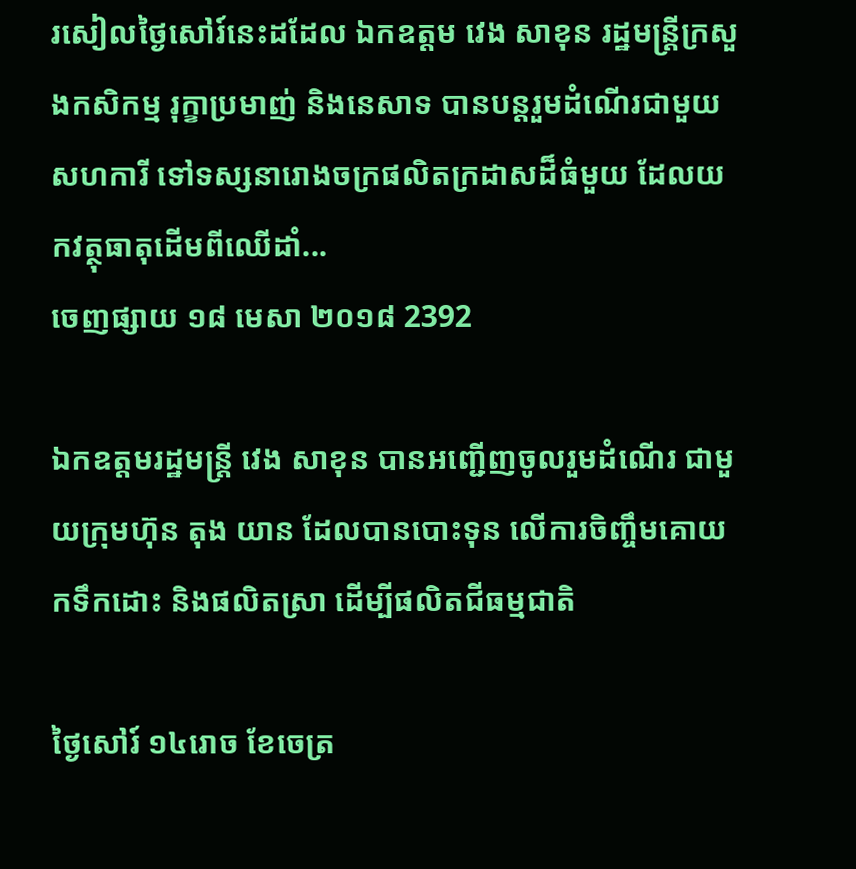រសៀលថ្ងៃសៅរ៍នេះដដែល ឯកឧត្តម វេង សាខុន រដ្ឋមន្រ្តីក្រសួងកសិកម្ម រុក្ខាប្រមាញ់ និងនេសាទ បានបន្តរួមដំណើរជាមួយសហការី ទៅទស្សនារោងចក្រផលិតក្រដាសដ៏ធំមួយ ដែលយកវត្ថុធាតុដើមពីឈើដាំ...
ចេញផ្សាយ ១៨ មេសា ២០១៨ 2392

ឯកឧត្តមរដ្ឋមន្រ្តី វេង សាខុន បានអញ្ជើញចូលរួមដំណើរ ជាមួយក្រុមហ៊ុន តុង យាន ដែលបានបោះទុន លើការចិញ្ចឹមគោយកទឹកដោះ និងផលិតស្រា ដើម្បីផលិតជីធម្មជាតិ

ថ្ងៃសៅរ៍ ១៤រោច ខែចេត្រ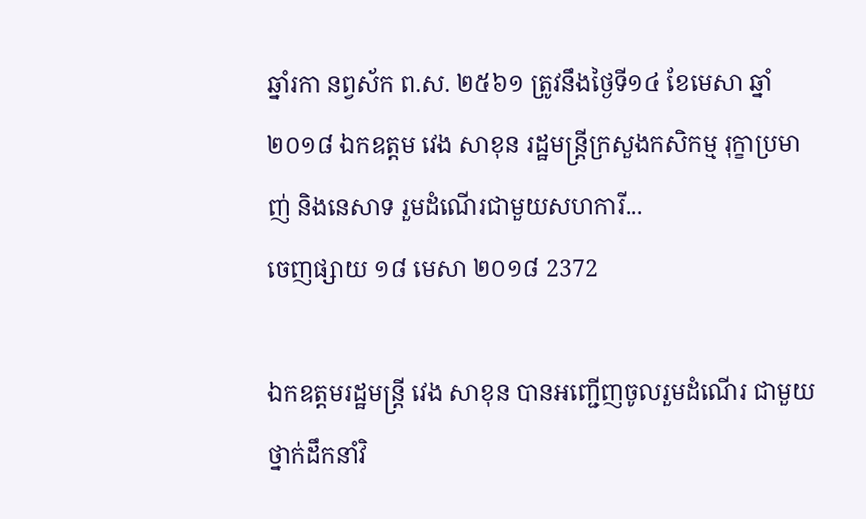ឆ្នាំរកា នព្វស័ក ព.ស. ២៥៦១ ត្រូវនឹងថ្ងៃទី១៤ ខែមេសា ឆ្នាំ ២០១៨ ឯកឧត្តម វេង សាខុន រដ្ឋមន្រ្តីក្រសួងកសិកម្ម រុក្ខាប្រមាញ់ និងនេសាទ រួមដំណើរជាមួយសហការី...
ចេញផ្សាយ ១៨ មេសា ២០១៨ 2372

ឯកឧត្តមរដ្ឋមន្រ្តី វេង សាខុន បានអញ្ជើញចូលរួមដំណើរ ជាមួយថ្នាក់ដឹកនាំវិ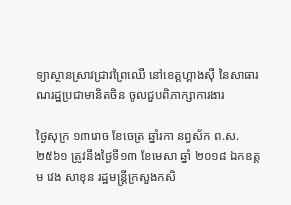ទ្យាស្ថានស្រាវជ្រាវព្រៃឈើ នៅខេត្តហ្គាងស៊ី នៃសាធារណរដ្ឋប្រជាមានិតចិន ចូលជួបពិភាក្សាការងារ

ថ្ងៃសុក្រ ១៣រោច ខែចេត្រ ឆ្នាំរកា នព្វស័ក ព.ស.២៥៦១ ត្រូវនឹងថ្ងៃទី១៣ ខែមេសា ឆ្នាំ ២០១៨ ឯកឧត្តម វេង សាខុន រដ្ឋមន្រ្តីក្រសួងកសិ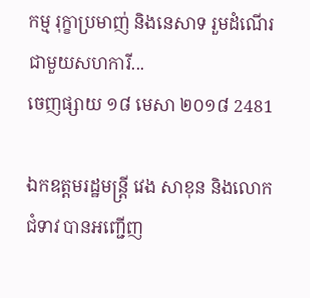កម្ម រុក្ខាប្រមាញ់ និងនេសាទ រួមដំណើរជាមួយសហការី...
ចេញផ្សាយ ១៨ មេសា ២០១៨ 2481

ឯកឧត្តមរដ្ឋមន្ត្រី វេង សាខុន និងលោកជំទាវ បានអញ្ជើញ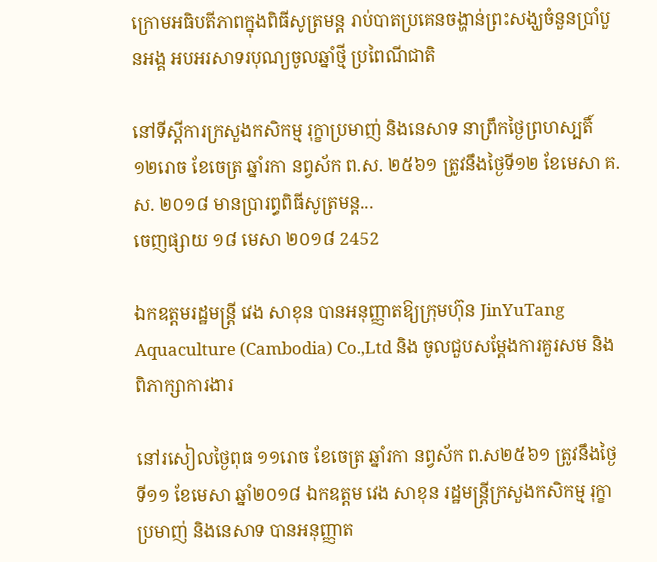ក្រោមអធិបតីភាពក្នុងពិធីសូត្រមន្ត រាប់បាតប្រគេនចង្ហាន់ព្រះសង្ឃចំនួនប្រាំបួនអង្គ អបអរសាទរបុណ្យចូលឆ្នាំថ្មី ប្រពៃណីជាតិ

នៅទីស្តីការក្រសួងកសិកម្ម រុក្ខាប្រមាញ់ និងនេសាទ នាព្រឹកថ្ងៃព្រហស្បតិ៍ ១២រោច ខែចេត្រ ឆ្នាំរកា នព្វស័ក ព.ស. ២៥៦១ ត្រូវនឹងថ្ងៃទី១២ ខែមេសា គ.ស. ២០១៨ មានប្រារព្ធពិធីសូត្រមន្ត...
ចេញផ្សាយ ១៨ មេសា ២០១៨ 2452

ឯកឧត្តមរដ្ឋមន្រ្តី វេង សាខុន បានអនុញ្ញាតឱ្យក្រុមហ៊ុន JinYuTang Aquaculture (Cambodia) Co.,Ltd និង ចូលជួបសម្តែងការគួរសម និងពិភាក្សាការងារ

នៅរសៀលថ្ងៃពុធ ១១រោច ខែចេត្រ ឆ្នាំរកា នព្វស័ក ព.ស២៥៦១ ត្រូវនឹងថ្ងៃទី១១ ខែមេសា ឆ្នាំ២០១៨ ឯកឧត្តម វេង សាខុន រដ្ឋមន្រ្តីក្រសួងកសិកម្ម រុក្ខាប្រមាញ់ និងនេសាទ បានអនុញ្ញាត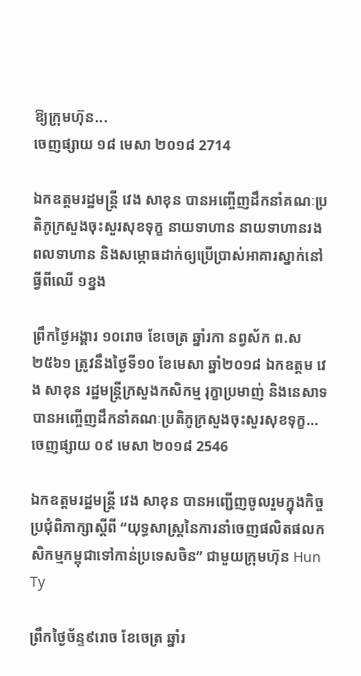ឱ្យក្រុមហ៊ុន...
ចេញផ្សាយ ១៨ មេសា ២០១៨ 2714

ឯកឧត្តមរដ្ឋមន្ត្រី វេង សាខុន បានអញ្ចើញដឹកនាំគណៈប្រតិភូក្រសួងចុះសួរសុខទុក្ខ នាយទាហាន នាយទាហានរង ពលទាហាន និងសម្ភោធដាក់ឲ្យប្រើប្រាស់អាគារស្នាក់នៅធ្វីពីឈើ ១ខ្នង

ព្រឹកថ្ងៃអង្គារ ១០រោច ខែចេត្រ ឆ្នាំរកា នព្វស័ក ព.ស ២៥៦១ ត្រូវនឹងថ្ងៃទី១០ ខែមេសា ឆ្នាំ២០១៨ ឯកឧត្តម វេង សាខុន រដ្ឋមន្ត្រីក្រសួងកសិកម្ម រុក្ខាប្រមាញ់ និងនេសាទ បានអញ្ចើញដឹកនាំគណៈប្រតិភូក្រសួងចុះសួរសុខទុក្ខ...
ចេញផ្សាយ ០៩ មេសា ២០១៨ 2546

ឯកឧត្តមរដ្ឋមន្រ្តី វេង សាខុន បានអញ្ជើញចូលរួមក្នុងកិច្ចប្រជុំពិភាក្សាស្តីពី “យុទ្ធសាស្រ្តនៃការនាំចេញផលិតផលកសិកម្មកម្ពុជាទៅកាន់ប្រទេសចិន” ជាមួយក្រុមហ៊ុន Hun Ty

ព្រឹកថ្ងៃច័ន្ទ៩រោច ខែចេត្រ ឆ្នាំរ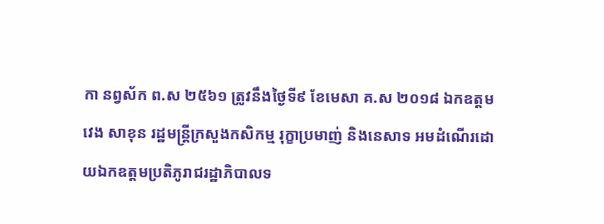កា នព្វស័ក ព.ស ២៥៦១ ត្រូវនឹងថ្ងៃទី៩ ខែមេសា គ.ស ២០១៨ ឯកឧត្តម វេង សាខុន រដ្ឋមន្រ្តីក្រសួងកសិកម្ម រុក្ខាប្រមាញ់ និងនេសាទ អមដំណើរដោយឯកឧត្តមប្រតិភូរាជរដ្ឋាភិបាលទ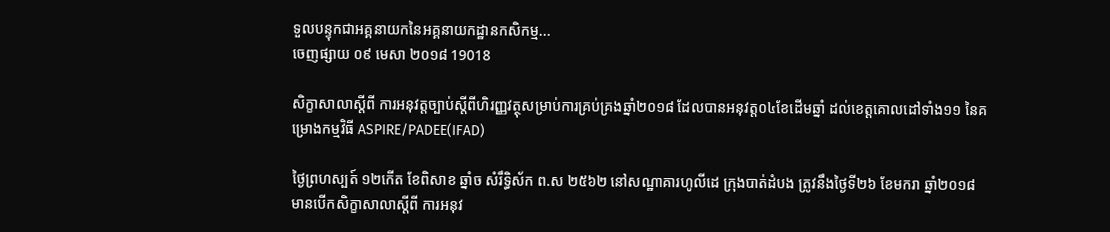ទួលបន្ទុកជាអគ្គនាយកនៃអគ្គនាយកដ្ឋានកសិកម្ម...
ចេញផ្សាយ ០៩ មេសា ២០១៨ 19018

សិក្ខាសាលាស្តីពី ការអនុវត្តច្បាប់ស្តីពីហិរញ្ញវត្ថុសម្រាប់ការគ្រប់គ្រងឆ្នាំ២០១៨ ដែលបានអនុវត្ត០៤ខែដើមឆ្នាំ ដល់ខេត្តគោលដៅទាំង១១ នៃគម្រោងកម្មវិធី ASPIRE/PADEE(IFAD)

ថ្ងៃព្រហស្បត៍ ១២កើត ខែពិសាខ ឆ្នាំច សំរឹទ្ធិស័ក ព.ស ២៥៦២ នៅសណ្ឋាគារហូលីដេ ក្រុងបាត់ដំបង ត្រូវនឹងថ្ងៃទី២៦ ខែមករា ឆ្នាំ២០១៨ មានបើកសិក្ខាសាលាស្តីពី ការអនុវ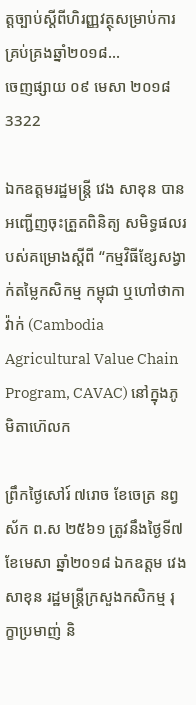ត្តច្បាប់ស្តីពីហិរញ្ញវត្ថុសម្រាប់ការគ្រប់គ្រងឆ្នាំ២០១៨...
ចេញផ្សាយ ០៩ មេសា ២០១៨ 3322

ឯកឧត្តមរដ្ឋមន្រ្តី វេង សាខុន បានអញ្ជើញចុះត្រួតពិនិត្យ សមិទ្ធផលរបស់គម្រោងស្តីពី “កម្មវិធីខ្សែសង្វាក់តម្លៃកសិកម្ម កម្ពុជា ឬហៅថាកាវ៉ាក់ (Cambodia Agricultural Value Chain Program, CAVAC) នៅក្នុងភូមិតាហ៊េលក

ព្រឹកថ្ងៃសៅរ៍ ៧រោច ខែចេត្រ នព្វស័ក ព.ស ២៥៦១ ត្រូវនឹងថ្ងៃទី៧ ខែមេសា ឆ្នាំ២០១៨ ឯកឧត្តម វេង សាខុន រដ្ឋមន្រ្តីក្រសួងកសិកម្ម រុក្ខាប្រមាញ់ និ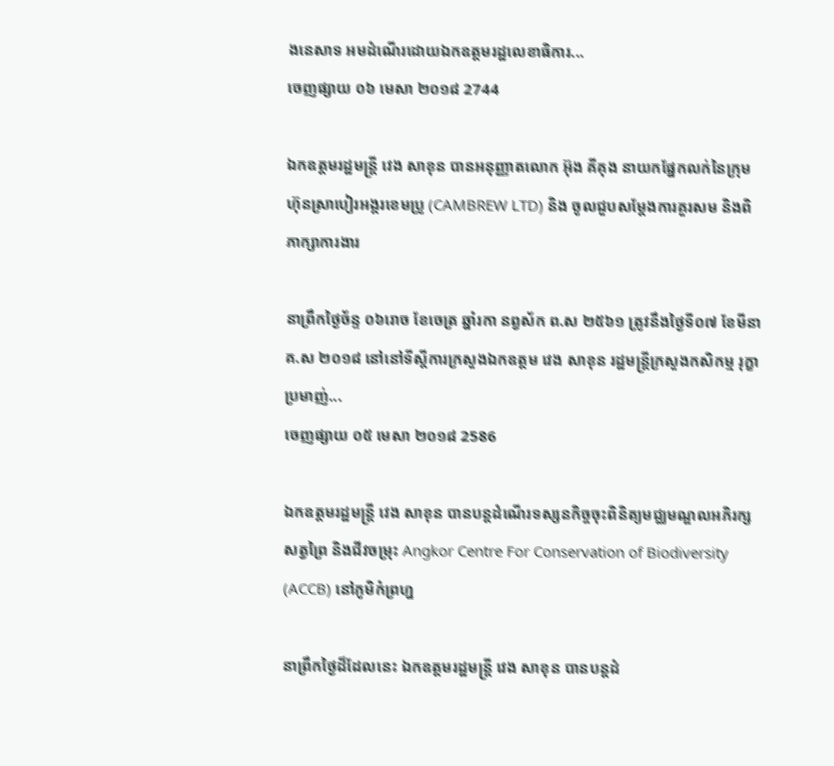ងនេសាទ អមដំណើរដោយឯកឧត្តមរដ្ឋលេខាធិការ...
ចេញផ្សាយ ០៦ មេសា ២០១៨ 2744

ឯកឧត្តមរដ្ឋមន្រ្តី វេង សាខុន បានអនុញ្ញាតលោក អ៊ុង គីគុង នាយកផ្នែកលក់នៃក្រុមហ៊ុនស្រាបៀរអង្គរខេមប្រូ (CAMBREW LTD) និង ចូលជួបសម្តែងការគួរសម និងពិភាក្សាការងារ

នាព្រឹកថ្ងៃច័ន្ទ ០៦រោច ខែចេត្រ ឆ្នាំរកា នព្វស័ក ព.ស ២៥៦១ ត្រូវនឹងថ្ងៃទី០៧ ខែមីនា គ.ស ២០១៨ នៅនៅទីស្តីការក្រសួងឯកឧត្តម វេង សាខុន រដ្ឋមន្រ្តីក្រសួងកសិកម្ម រុក្ខាប្រមាញ់...
ចេញផ្សាយ ០៥ មេសា ២០១៨ 2586

ឯកឧត្តមរដ្ឋមន្ត្រី វេង សាខុន បានបន្តដំណើរទស្សនកិច្ចចុះពិនិត្យមជ្ឈមណ្ឌលអភិរក្សសត្វព្រៃ និងជីវចម្រុះ Angkor Centre For Conservation of Biodiversity (ACCB) នៅភូមិកំព្រហ្ន

នាព្រឹកថ្ងៃដ៏ដែលនេះ ឯកឧត្តមរដ្ឋមន្ត្រី វេង សាខុន បានបន្តដំ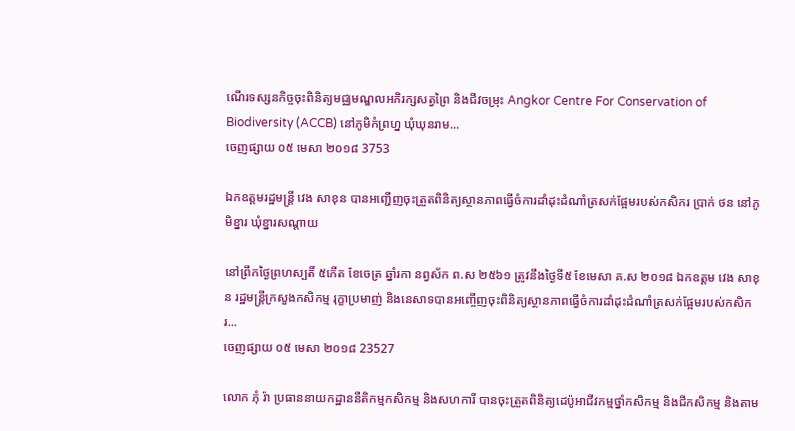ណើរទស្សនកិច្ចចុះពិនិត្យមជ្ឈមណ្ឌលអភិរក្សសត្វព្រៃ និងជីវចម្រុះ Angkor Centre For Conservation of Biodiversity (ACCB) នៅភូមិកំព្រហ្ន ឃុំឃុនរាម...
ចេញផ្សាយ ០៥ មេសា ២០១៨ 3753

ឯកឧត្តមរដ្ឋមន្ត្រី វេង សាខុន បានអញ្ជើញចុះត្រួតពិនិត្យស្ថានភាពធ្វើចំការដាំដុះដំណាំត្រសក់ផ្អែមរបស់កសិករ ប្រាក់ ថន នៅភូមិខ្នារ ឃុំខ្នារសណ្តាយ

នៅព្រឹកថ្ងៃព្រហស្បតិ៍ ៥កើត ខែចេត្រ ឆ្នាំរកា នព្វស័ក ព.ស ២៥៦១ ត្រូវនឹងថ្ងៃទី៥ ខែមេសា គ.ស ២០១៨ ឯកឧត្តម វេង សាខុន រដ្ឋមន្ត្រីក្រសួងកសិកម្ម រុក្ខាប្រមាញ់ និងនេសាទបានអញ្ចើញចុះពិនិត្យស្ថានភាពធ្វើចំការដាំដុះដំណាំត្រសក់ផ្អែមរបស់កសិករ...
ចេញផ្សាយ ០៥ មេសា ២០១៨ 23527

លោក ភុំ រ៉ា ប្រធាននាយកដ្ឋាននីតិកម្មកសិកម្ម និងសហការី បានចុះត្រួតពិនិត្យដេប៉ូអាជីវកម្មថ្នាំកសិកម្ម និងជីកសិកម្ម និងតាម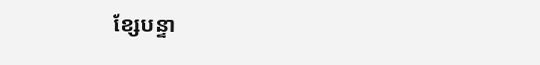ខ្សែបន្ទា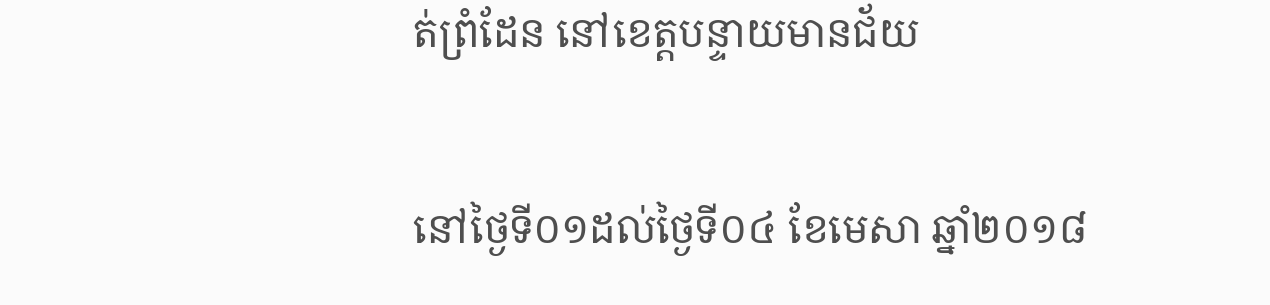ត់ព្រំដែន នៅខេត្តបន្ទាយមានជ័យ

នៅថ្ងៃទី០១ដល់ថ្ងៃទី០៤ ខែមេសា ឆ្នាំ២០១៨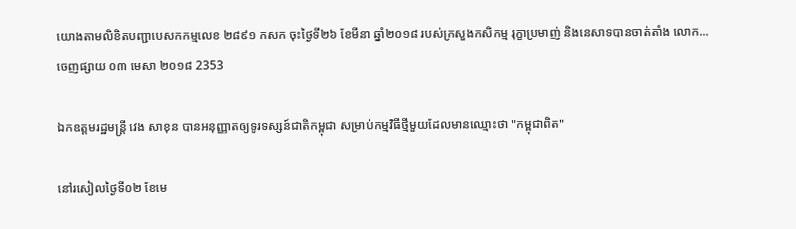យោងតាមលិខិតបញ្ជាបេសកកម្មលេខ ២៨៩១ កសក ចុះថ្ងៃទី២៦ ខែមីនា ឆ្នាំ២០១៨ របស់ក្រសួងកសិកម្ម រុក្ខាប្រមាញ់ និងនេសាទបានចាត់តាំង លោក...
ចេញផ្សាយ ០៣ មេសា ២០១៨ 2353

ឯកឧត្តមរដ្ឋមន្រ្តី វេង សាខុន បានអនុញ្ញាតឲ្យទូរទស្សន៍ជាតិកម្ពុជា សម្រាប់កម្មវិធីថ្មីមួយដែលមានឈ្មោះថា "កម្ពុជាពិត"

នៅរសៀលថ្ងៃទី០២ ខែមេ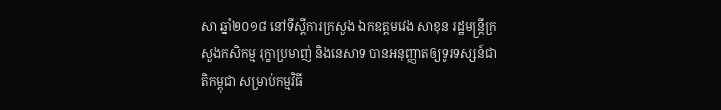សា ឆ្នាំ២០១៨ នៅទីស្តីការក្រសួង ឯកឧត្តមវេង សាខុន រដ្ឋមន្រ្តីក្រសួងកសិកម្ម រុក្ខាប្រមាញ់ និងនេសាទ បានអនុញ្ញាតឲ្យទូរទស្សន៍ជាតិកម្ពុជា សម្រាប់កម្មវិធី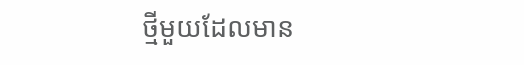ថ្មីមួយដែលមាន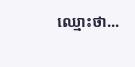ឈ្មោះថា...